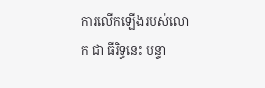ការលើកឡើងរបស់លោក ជា ធីរិទ្ធនេះ បន្ទា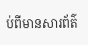ប់ពីមានសារព័ត៌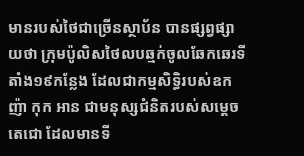មានរបស់ថៃជាច្រើនស្ថាប័ន បានផ្សព្វផ្សាយថា ក្រុមប៉ូលិសថៃលបឆ្មក់ចូលឆែកឆេរទីតាំង១៩កន្លែង ដែលជាកម្មសិទ្ធិរបស់ឧកញ៉ា កុក អាន ជាមនុស្សជំនិតរបស់សម្តេចតេជោ ដែលមានទី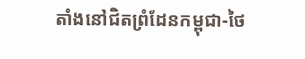តាំងនៅជិតព្រំដែនកម្ពុជា-ថៃ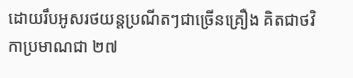ដោយរឹបអូសរថយន្តប្រណីតៗជាច្រើនគ្រឿង គិតជាថវិកាប្រមាណជា ២៧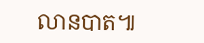លានបាត៕